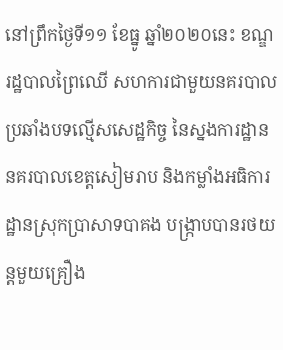នៅព្រឹកថ្ងៃទី១១ ខែធ្នូ ឆ្នាំ២០២០នេះ ខណ្ឌរដ្ឋបាលព្រៃឈើ សហការជាមួយនគរបាលប្រឆាំងបទល្មើសសេដ្ឋកិច្ច នៃស្នងការដ្ឋាននគរបាលខេត្តសៀមរាប និងកម្លាំងអធិការដ្ឋានស្រុកប្រាសាទបាគង បង្ក្រាបបានរថយន្តមួយគ្រឿង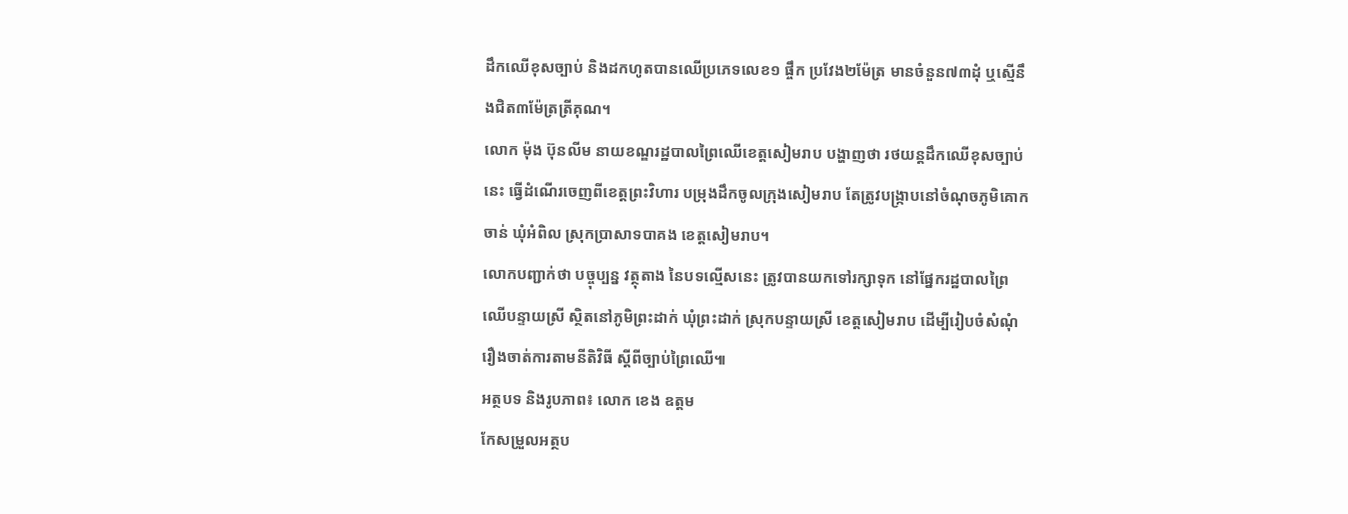ដឹកឈើខុសច្បាប់ និងដកហូតបានឈើប្រភេទលេខ១ ផ្ចឹក ប្រវែង២ម៉ែត្រ មានចំនួន៧៣ដុំ ឬស្មើនឹងជិត៣ម៉ែត្រត្រីគុណ។
លោក ម៉ុង ប៊ុនលីម នាយខណ្ឌរដ្ឋបាលព្រៃឈើខេត្តសៀមរាប បង្ហាញថា រថយន្តដឹកឈើខុសច្បាប់នេះ ធ្វើដំណើរចេញពីខេត្តព្រះវិហារ បម្រុងដឹកចូលក្រុងសៀមរាប តែត្រូវបង្ក្រាបនៅចំណុចភូមិគោកចាន់ ឃុំអំពិល ស្រុកប្រាសាទបាគង ខេត្តសៀមរាប។
លោកបញ្ជាក់ថា បច្ចុប្បន្ន វត្ថុតាង នៃបទល្មើសនេះ ត្រូវបានយកទៅរក្សាទុក នៅផ្នែករដ្ឋបាលព្រៃឈើបន្ទាយស្រី ស្ថិតនៅភូមិព្រះដាក់ ឃុំព្រះដាក់ ស្រុកបន្ទាយស្រី ខេត្តសៀមរាប ដើម្បីរៀបចំសំណុំរឿងចាត់ការតាមនីតិវិធី ស្តីពីច្បាប់ព្រៃឈើ៕
អត្ថបទ និងរូបភាព៖ លោក ខេង ឧត្តម
កែសម្រួលអត្ថប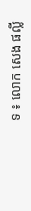ទ ៖ លោក សេង ផល្លី